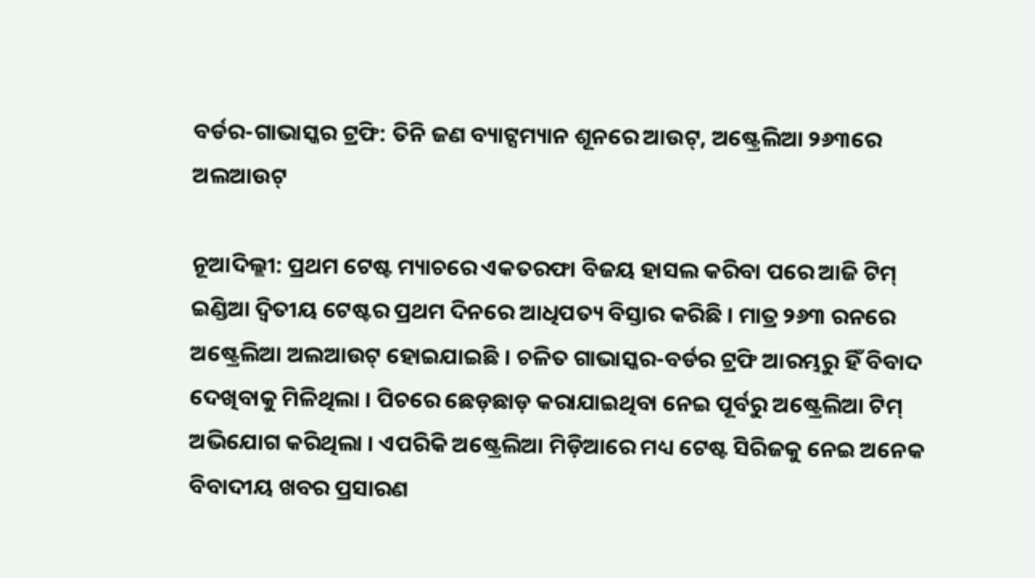ବର୍ଡର-ଗାଭାସ୍କର ଟ୍ରଫି: ତିନି ଜଣ ବ୍ୟାଟ୍ସମ୍ୟାନ ଶୂନରେ ଆଉଟ୍, ଅଷ୍ଟ୍ରେଲିଆ ୨୬୩ରେ ଅଲଆଉଟ୍

ନୂଆଦିଲ୍ଲୀ: ପ୍ରଥମ ଟେଷ୍ଟ ମ୍ୟାଚରେ ଏକତରଫା ବିଜୟ ହାସଲ କରିବା ପରେ ଆଜି ଟିମ୍ ଇଣ୍ଡିଆ ଦ୍ୱିତୀୟ ଟେଷ୍ଟର ପ୍ରଥମ ଦିନରେ ଆଧିପତ୍ୟ ବିସ୍ତାର କରିଛି । ମାତ୍ର ୨୬୩ ରନରେ ଅଷ୍ଟ୍ରେଲିଆ ଅଲଆଉଟ୍ ହୋଇଯାଇଛି । ଚଳିତ ଗାଭାସ୍କର-ବର୍ଡର ଟ୍ରଫି ଆରମ୍ଭରୁ ହିଁ ବିବାଦ ଦେଖିବାକୁ ମିଳିଥିଲା । ପିଚରେ ଛେଡ଼ଛାଡ଼ କରାଯାଇଥିବା ନେଇ ପୂର୍ବରୁ ଅଷ୍ଟ୍ରେଲିଆ ଟିମ୍ ଅଭିଯୋଗ କରିଥିଲା । ଏପରିକି ଅଷ୍ଟ୍ରେଲିଆ ମିଡ଼ିଆରେ ମଧ୍ୟ ଟେଷ୍ଟ ସିରିଜକୁ ନେଇ ଅନେକ ବିବାଦୀୟ ଖବର ପ୍ରସାରଣ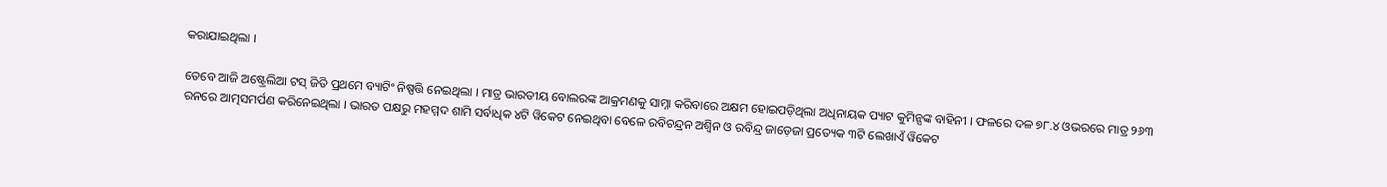କରାଯାଇଥିଲା ।

ତେବେ ଆଜି ଅଷ୍ଟ୍ରେଲିଆ ଟସ୍ ଜିତି ପ୍ରଥମେ ବ୍ୟାଟିଂ ନିଷ୍ପତ୍ତି ନେଇଥିଲା । ମାତ୍ର ଭାରତୀୟ ବୋଲରଙ୍କ ଆକ୍ରମଣକୁ ସାମ୍ନା କରିବାରେ ଅକ୍ଷମ ହୋଇପଡ଼ିଥିଲା ଅଧିନାୟକ ପ୍ୟାଟ କୁମିନ୍ସଙ୍କ ବାହିନୀ । ଫଳରେ ଦଳ ୭୮.୪ ଓଭରରେ ମାତ୍ର ୨୬୩ ରନରେ ଆତ୍ମସମର୍ପଣ କରିନେଇଥିଲା । ଭାରତ ପକ୍ଷରୁ ମହମ୍ମଦ ଶାମି ସର୍ବାଧିକ ୪ଟି ୱିକେଟ ନେଇଥିବା ବେଳେ ରବିଚନ୍ଦ୍ରନ ଅଶ୍ୱିନ ଓ ରବିନ୍ଦ୍ର ଜାଡ଼େଜା ପ୍ରତ୍ୟେକ ୩ଟି ଲେଖାଏଁ ୱିକେଟ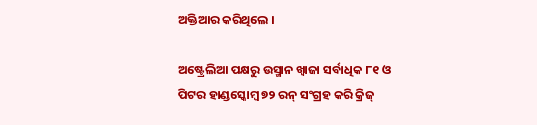ଅକ୍ତିଆର କରିଥିଲେ ।

ଅଷ୍ଟ୍ରେଲିଆ ପକ୍ଷରୁ ଉସ୍ମାନ ଖ୍ୱାଜା ସର୍ବାଧିକ ୮୧ ଓ ପିଟର ହାଣ୍ଡସ୍କୋମ୍ବ ୭୨ ରନ୍ ସଂଗ୍ରହ କରି କ୍ରିଜ୍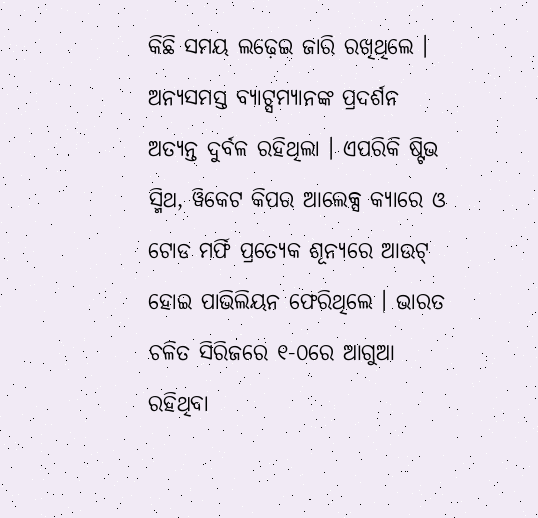କିଛି ସମୟ ଲଢ଼େଇ ଜାରି ରଖିଥିଲେ । ଅନ୍ୟସମସ୍ତ ବ୍ୟାଟ୍ସମ୍ୟାନଙ୍କ ପ୍ରଦର୍ଶନ ଅତ୍ୟନ୍ତ ଦୁର୍ବଳ ରହିଥିଲା । ଏପରିକି ଷ୍ଟିଭ ସ୍ମିଥ, ୱିକେଟ କିପର ଆଲେକ୍ସ କ୍ୟାରେ ଓ ଟୋଡ ମର୍ଫି ପ୍ରତ୍ୟେକ ଶୂନ୍ୟରେ ଆଉଟ୍ ହୋଇ ପାଭିଲିୟନ ଫେରିଥିଲେ । ଭାରତ ଚଳିତ ସିରିଜରେ ୧-୦ରେ ଆଗୁଆ ରହିଥିବା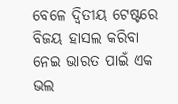ବେଳେ ଦ୍ୱିତୀୟ ଟେଷ୍ଟରେ ବିଜୟ ହାସଲ କରିବା ନେଇ ଭାରତ ପାଇଁ ଏକ ଭଲ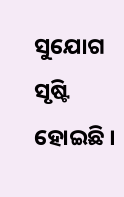ସୁଯୋଗ ସୃଷ୍ଟି ହୋଇଛି ।